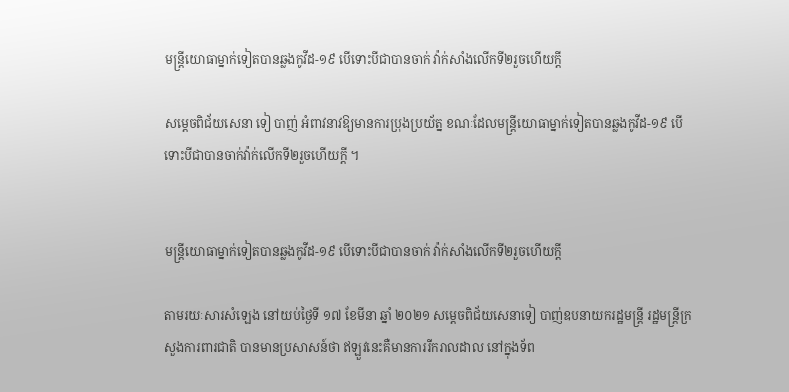មន្ត្រីយោធាម្នាក់ទៀតបានឆ្លងកូវីដ-១៩ បើទោះបីជាបានចាក់ វ៉ាក់សាំងលើកទី២រួចហើយក្តី

សម្តេចពិជ័យសេនា ទៀ បាញ់ អំពាវនាវឱ្យមានការប្រុងប្រយ័ត្ន ខណៈដែលមន្ត្រីយោធាម្នាក់ទៀតបានឆ្លងកូវីដ-១៩ បើទោះបីជាបានចាក់វ៉ាក់លើកទី២រួចហើយក្តី ។


មន្ត្រីយោធាម្នាក់ទៀតបានឆ្លងកូវីដ-១៩ បើទោះបីជាបានចាក់ វ៉ាក់សាំងលើកទី២រួចហើយក្តី

តាមរយៈសារសំឡេង នៅយប់ថ្ងៃទី ១៧ ខែមីនា ឆ្នាំ ២០២១ សម្តេចពិជ័យសេនាទៀ បាញ់ឧបនាយករដ្ឋមន្រ្តី រដ្ឋមន្រ្តីក្រសួងការពារជាតិ បានមានប្រសាសន៍ថា ឥឡួវនេះគឺមានការរីករាលដាល នៅក្នុងទ័ព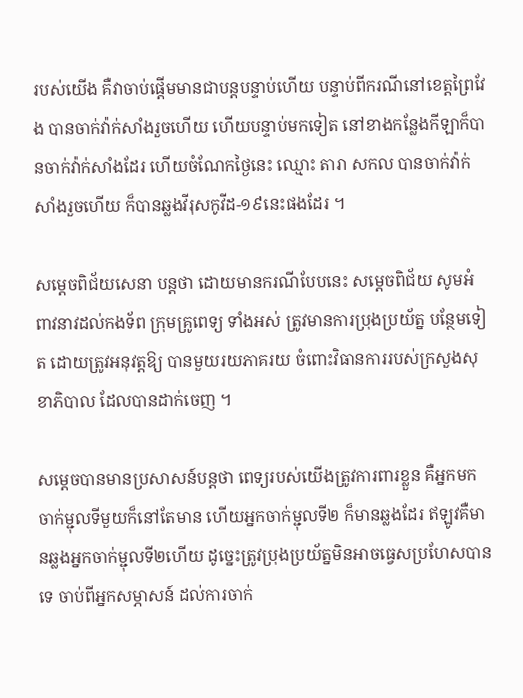របស់យើង គឺវាចាប់ផ្តើមមានជាបន្តបន្ទាប់ហើយ បន្ទាប់ពីករណីនៅខេត្តព្រៃវែង បានចាក់វ៉ាក់សាំងរួចហើយ ហើយបន្ទាប់មកទៀត នៅខាងកន្លែងកីឡាក៏បានចាក់វ៉ាក់សាំងដែរ ហើយចំណែកថ្ងៃនេះ ឈ្មោះ តារា សកល បានចាក់វ៉ាក់សាំងរួចហើយ ក៏បានឆ្លងវីរុសកូវីដ-១៩នេះផងដែរ ។

សម្តេចពិជ័យសេនា បន្តថា ដោយមានករណីបែបនេះ សម្តេចពិជ័យ សូមអំពាវនាវដល់កងទ័ព ក្រុមគ្រូពេទ្យ ទាំងអស់ ត្រូវមានការប្រុងប្រយ័ត្ន បន្ថែមទៀត ដោយត្រូវអនុវត្តឱ្យ បានមួយរយភាគរយ ចំពោះវិធានការរបស់ក្រសួងសុខាភិបាល ដែលបានដាក់ចេញ ។

សម្តេចបានមានប្រសាសន៍បន្តថា ពេទ្យរបស់យើងត្រូវការពារខ្លួន គឺអ្នកមកចាក់ម្ជុលទីមួយក៏នៅតែមាន ហើយអ្នកចាក់ម្ជុលទី២ ក៏មានឆ្លងដែរ ឥឡូវគឺមានឆ្លងអ្នកចាក់ម្ជុលទី២ហើយ ដូច្នេះត្រូវប្រុងប្រយ័ត្នមិនអាចធ្វេសប្រហែសបានទេ ចាប់ពីអ្នកសម្ភាសន៍ ដល់ការចាក់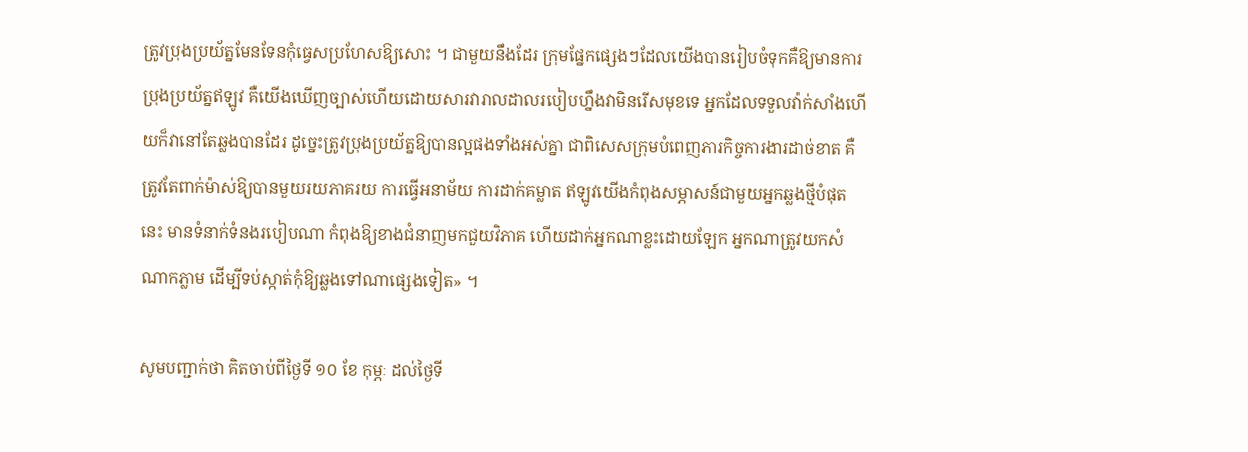ត្រូវប្រុងប្រយ័ត្នមែនទែនកុំធ្វេសប្រហែសឱ្យសោះ ។ ជាមួយនឹងដែរ ក្រុមផ្នែកផ្សេងៗដែលយើងបានរៀបចំទុកគឺឱ្យមានការប្រុងប្រយ័ត្នឥឡូវ គឺយើងឃើញច្បាស់ហើយដោយសារវារាលដាលរបៀបហ្នឹងវាមិនរើសមុខទេ អ្នកដែលទទួលវ៉ាក់សាំងហើយក៏វានៅតែឆ្លងបានដែរ ដូច្នេះត្រូវប្រុងប្រយ័ត្នឱ្យបានល្អផងទាំងអស់គ្នា ជាពិសេសក្រុមបំពេញភារកិច្ចការងារដាច់ខាត គឺត្រូវតែពាក់ម៉ាស់ឱ្យបានមួយរយភាគរយ ការធ្វើអនាម័យ ការដាក់គម្លាត ឥឡូវយើងកំពុងសម្ភាសន៍ជាមួយអ្នកឆ្លងថ្មីបំផុតនេះ មានទំនាក់ទំនងរបៀបណា កំពុងឱ្យខាងជំនាញមកជួយវិភាគ ហើយដាក់អ្នកណាខ្លះដោយឡែក អ្នកណាត្រូវយកសំណាកភ្លាម ដើម្បីទប់ស្កាត់កុំឱ្យឆ្លងទៅណាផ្សេងទៀត» ។

សូមបញ្ជាក់ថា គិតចាប់ពីថ្ងៃទី ១០ ខែ កុម្ភៈ ដល់ថ្ងៃទី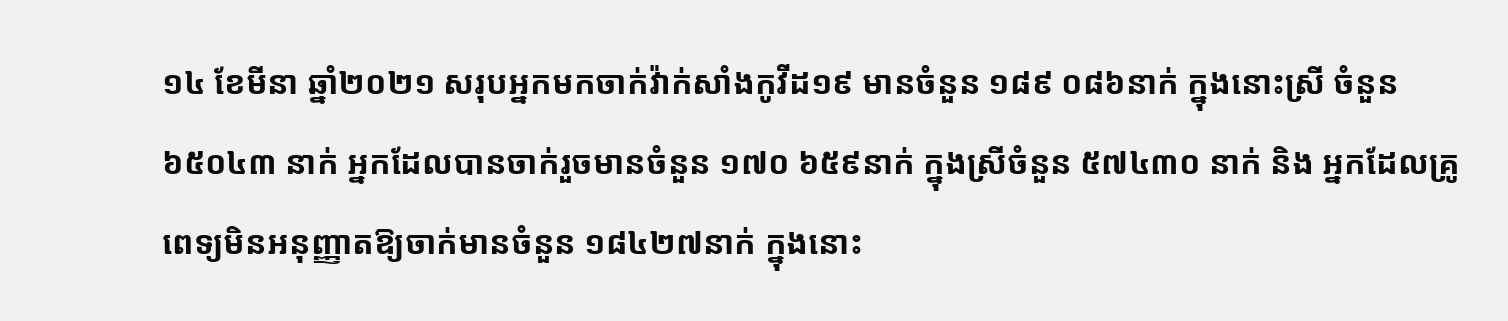១៤ ខែមីនា ឆ្នាំ២០២១ សរុបអ្នកមកចាក់វ៉ាក់សាំងកូវីដ១៩ មានចំនួន ១៨៩ ០៨៦នាក់ ក្នុងនោះស្រី ចំនួន ៦៥០៤៣ នាក់ អ្នកដែលបានចាក់រួចមានចំនួន ១៧០ ៦៥៩នាក់ ក្នុងស្រីចំនួន ៥៧៤៣០ នាក់ និង អ្នកដែលគ្រូពេទ្យមិនអនុញ្ញាតឱ្យចាក់មានចំនួន ១៨៤២៧នាក់ ក្នុងនោះ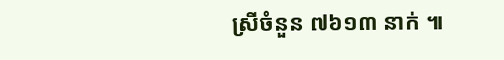ស្រីចំនួន ៧៦១៣ នាក់ ៕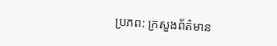ប្រភព: ក្រសួងព័ត៌មាន